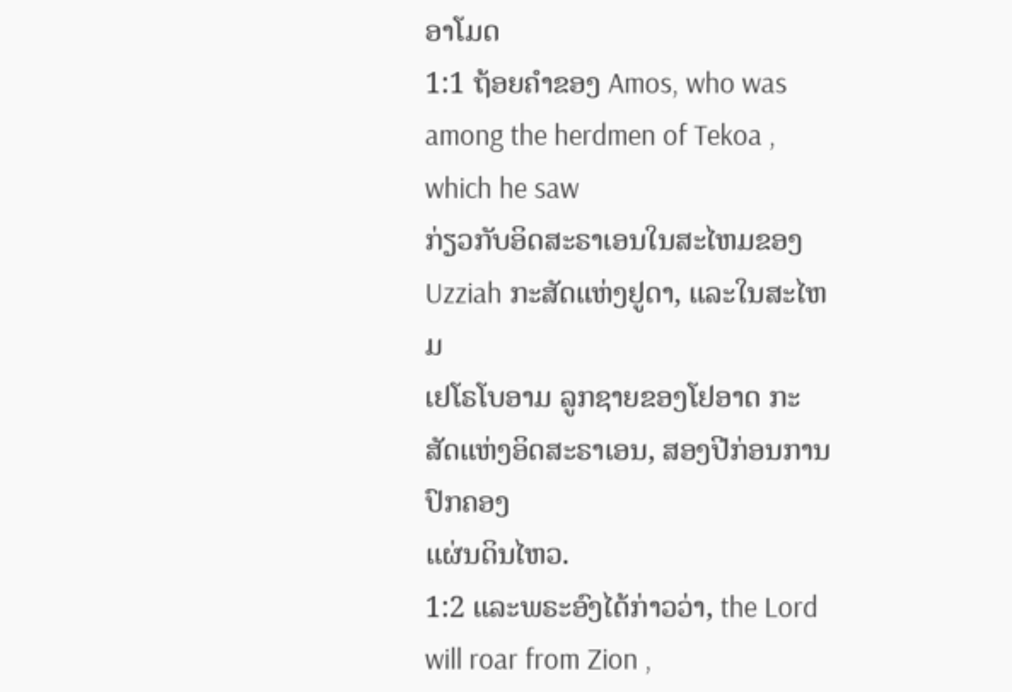ອາໂມດ
1:1 ຖ້ອຍຄໍາຂອງ Amos, who was among the herdmen of Tekoa , which he saw
ກ່ຽວກັບອິດສະຣາເອນໃນສະໄຫມຂອງ Uzziah ກະສັດແຫ່ງຢູດາ, ແລະໃນສະໄຫມ
ເຢໂຣໂບອາມ ລູກຊາຍຂອງໂຢອາດ ກະສັດແຫ່ງອິດສະຣາເອນ, ສອງປີກ່ອນການປົກຄອງ
ແຜ່ນດິນໄຫວ.
1:2 ແລະພຣະອົງໄດ້ກ່າວວ່າ, the Lord will roar from Zion ,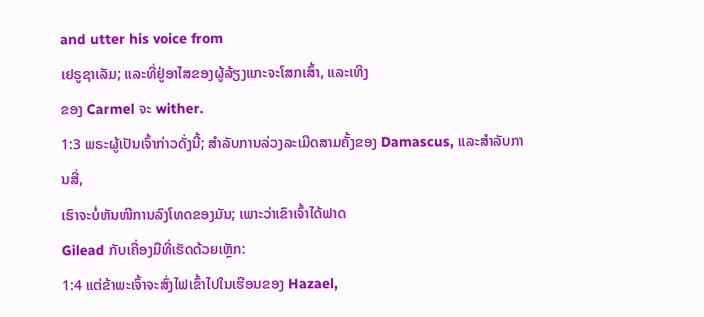and utter his voice from
ເຢຣູຊາເລັມ; ແລະທີ່ຢູ່ອາໄສຂອງຜູ້ລ້ຽງແກະຈະໂສກເສົ້າ, ແລະເທິງ
ຂອງ Carmel ຈະ wither.
1:3 ພຣະຜູ້ເປັນເຈົ້າກ່າວດັ່ງນີ້; ສໍາລັບການລ່ວງລະເມີດສາມຄັ້ງຂອງ Damascus, ແລະສໍາລັບການສີ່,
ເຮົາຈະບໍ່ຫັນໜີການລົງໂທດຂອງມັນ; ເພາະວ່າເຂົາເຈົ້າໄດ້ຟາດ
Gilead ກັບເຄື່ອງມືທີ່ເຮັດດ້ວຍເຫຼັກ:
1:4 ແຕ່ຂ້າພະເຈົ້າຈະສົ່ງໄຟເຂົ້າໄປໃນເຮືອນຂອງ Hazael,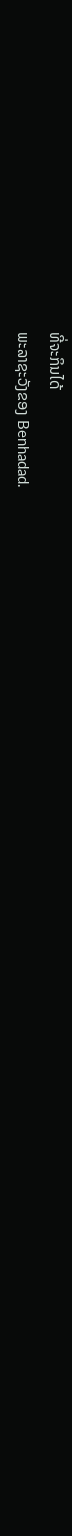ທີ່ຈະກິນໄດ້
ພະລາຊະວັງຂອງ Benhadad.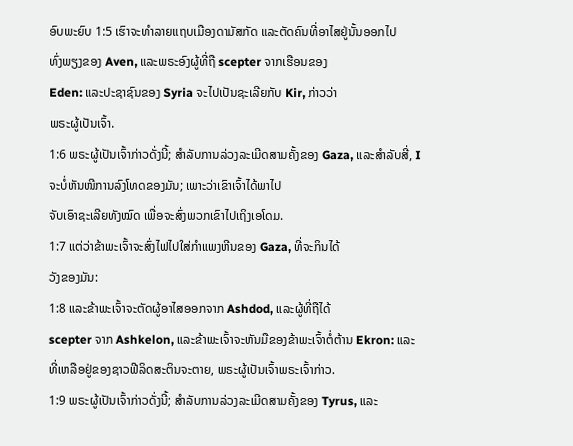ອົບພະຍົບ 1:5 ເຮົາຈະທຳລາຍແຖບເມືອງດາມັສກັດ ແລະຕັດຄົນທີ່ອາໄສຢູ່ນັ້ນອອກໄປ
ທົ່ງພຽງຂອງ Aven, ແລະພຣະອົງຜູ້ທີ່ຖື scepter ຈາກເຮືອນຂອງ
Eden: ແລະປະຊາຊົນຂອງ Syria ຈະໄປເປັນຊະເລີຍກັບ Kir, ກ່າວວ່າ
ພຣະຜູ້ເປັນເຈົ້າ.
1:6 ພຣະຜູ້ເປັນເຈົ້າກ່າວດັ່ງນີ້; ສໍາລັບການລ່ວງລະເມີດສາມຄັ້ງຂອງ Gaza, ແລະສໍາລັບສີ່, I
ຈະບໍ່ຫັນໜີການລົງໂທດຂອງມັນ; ເພາະວ່າເຂົາເຈົ້າໄດ້ພາໄປ
ຈັບເອົາຊະເລີຍທັງໝົດ ເພື່ອຈະສົ່ງພວກເຂົາໄປເຖິງເອໂດມ.
1:7 ແຕ່ວ່າຂ້າພະເຈົ້າຈະສົ່ງໄຟໄປໃສ່ກໍາແພງຫີນຂອງ Gaza, ທີ່ຈະກິນໄດ້
ວັງຂອງມັນ:
1:8 ແລະຂ້າພະເຈົ້າຈະຕັດຜູ້ອາໄສອອກຈາກ Ashdod, ແລະຜູ້ທີ່ຖືໄດ້
scepter ຈາກ Ashkelon, ແລະຂ້າພະເຈົ້າຈະຫັນມືຂອງຂ້າພະເຈົ້າຕໍ່ຕ້ານ Ekron: ແລະ
ທີ່ເຫລືອຢູ່ຂອງຊາວຟີລິດສະຕິນຈະຕາຍ, ພຣະຜູ້ເປັນເຈົ້າພຣະເຈົ້າກ່າວ.
1:9 ພຣະຜູ້ເປັນເຈົ້າກ່າວດັ່ງນີ້; ສໍາລັບການລ່ວງລະເມີດສາມຄັ້ງຂອງ Tyrus, ແລະ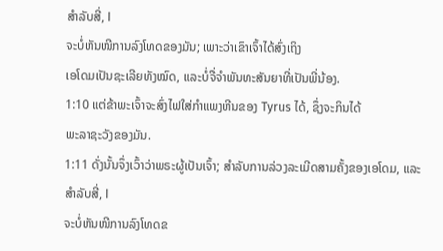ສໍາລັບສີ່, I
ຈະບໍ່ຫັນໜີການລົງໂທດຂອງມັນ; ເພາະວ່າເຂົາເຈົ້າໄດ້ສົ່ງເຖິງ
ເອໂດມເປັນຊະເລີຍທັງໝົດ, ແລະບໍ່ຈື່ຈຳພັນທະສັນຍາທີ່ເປັນພີ່ນ້ອງ.
1:10 ແຕ່ຂ້າພະເຈົ້າຈະສົ່ງໄຟໃສ່ກໍາແພງຫີນຂອງ Tyrus ໄດ້, ຊຶ່ງຈະກິນໄດ້
ພະລາຊະວັງຂອງມັນ.
1:11 ດັ່ງນັ້ນຈຶ່ງເວົ້າວ່າພຣະຜູ້ເປັນເຈົ້າ; ສໍາລັບການລ່ວງລະເມີດສາມຄັ້ງຂອງເອໂດມ, ແລະສໍາລັບສີ່, I
ຈະບໍ່ຫັນໜີການລົງໂທດຂ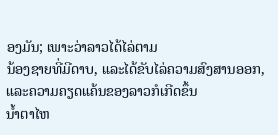ອງມັນ; ເພາະວ່າລາວໄດ້ໄລ່ຕາມ
ນ້ອງຊາຍທີ່ມີດາບ, ແລະໄດ້ຂັບໄລ່ຄວາມສົງສານອອກ, ແລະຄວາມຄຽດແຄ້ນຂອງລາວກໍເກີດຂຶ້ນ
ນ້ຳຕາໄຫ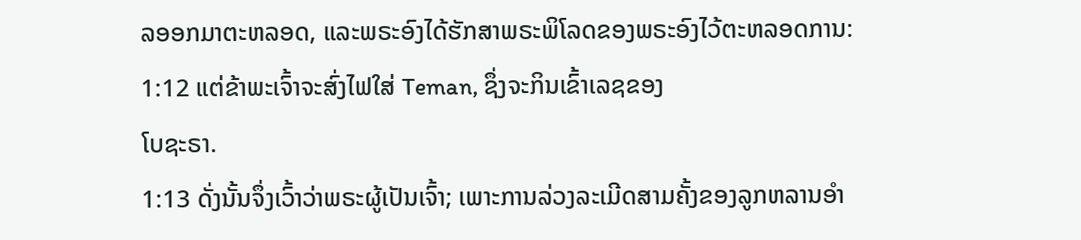ລອອກມາຕະຫລອດ, ແລະພຣະອົງໄດ້ຮັກສາພຣະພິໂລດຂອງພຣະອົງໄວ້ຕະຫລອດການ:
1:12 ແຕ່ຂ້າພະເຈົ້າຈະສົ່ງໄຟໃສ່ Teman, ຊຶ່ງຈະກິນເຂົ້າເລຊຂອງ
ໂບຊະຣາ.
1:13 ດັ່ງນັ້ນຈຶ່ງເວົ້າວ່າພຣະຜູ້ເປັນເຈົ້າ; ເພາະການລ່ວງລະເມີດສາມຄັ້ງຂອງລູກຫລານອຳ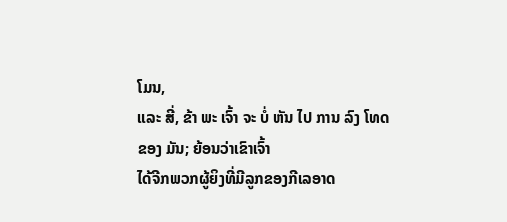ໂມນ,
ແລະ ສີ່, ຂ້າ ພະ ເຈົ້າ ຈະ ບໍ່ ຫັນ ໄປ ການ ລົງ ໂທດ ຂອງ ມັນ; ຍ້ອນວ່າເຂົາເຈົ້າ
ໄດ້ຈີກພວກຜູ້ຍິງທີ່ມີລູກຂອງກີເລອາດ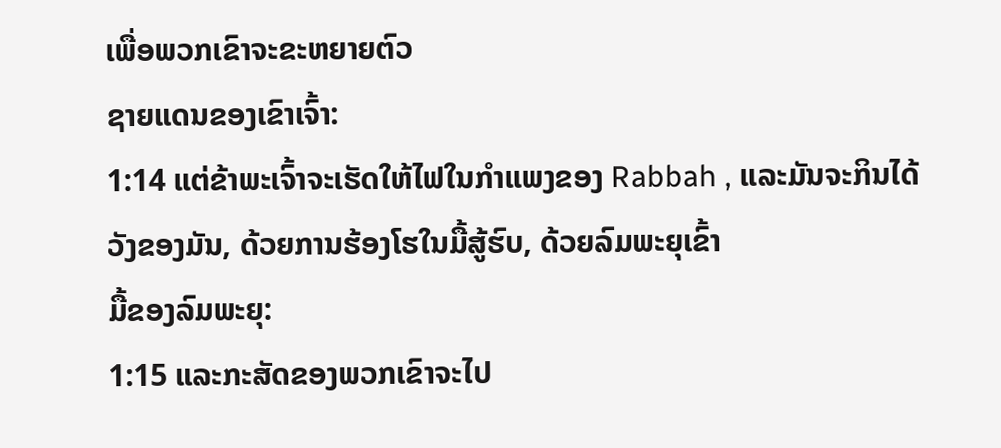ເພື່ອພວກເຂົາຈະຂະຫຍາຍຕົວ
ຊາຍແດນຂອງເຂົາເຈົ້າ:
1:14 ແຕ່ຂ້າພະເຈົ້າຈະເຮັດໃຫ້ໄຟໃນກໍາແພງຂອງ Rabbah , ແລະມັນຈະກິນໄດ້
ວັງຂອງມັນ, ດ້ວຍການຮ້ອງໂຮໃນມື້ສູ້ຮົບ, ດ້ວຍລົມພະຍຸເຂົ້າ
ມື້ຂອງລົມພະຍຸ:
1:15 ແລະກະສັດຂອງພວກເຂົາຈະໄປ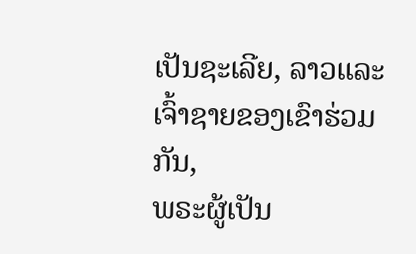ເປັນຊະເລີຍ, ລາວແລະເຈົ້າຊາຍຂອງເຂົາຮ່ວມກັນ,
ພຣະຜູ້ເປັນ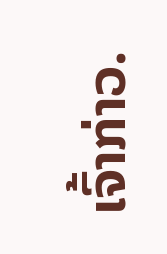ເຈົ້າກ່າວ.